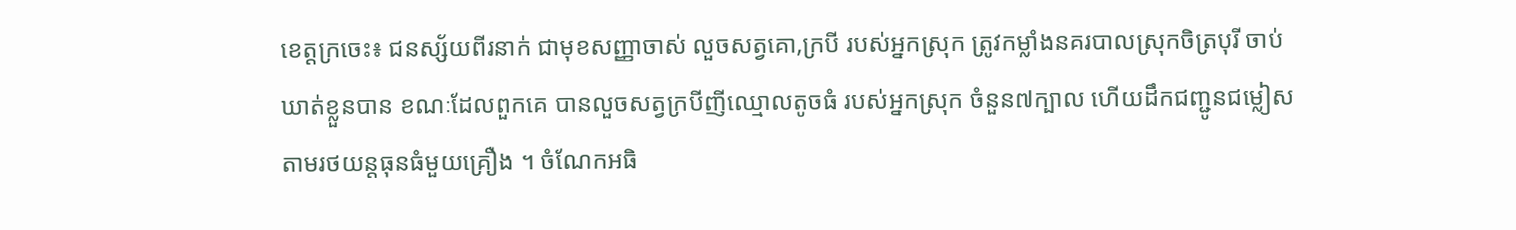ខេត្តក្រចេះ៖ ជនស្ស័យពីរនាក់ ជាមុខសញ្ញាចាស់ លួចសត្វគោ,ក្របី របស់អ្នកស្រុក ត្រូវកម្លាំងនគរបាលស្រុកចិត្របុរី ចាប់ឃាត់ខ្លួនបាន ខណៈដែលពួកគេ បានលួចសត្វក្របីញីឈ្មោលតូចធំ របស់អ្នកស្រុក ចំនួន៧ក្បាល ហើយដឹកជញ្ជូនជម្លៀសតាមរថយន្តធុនធំមួយគ្រឿង ។ ចំណែកអធិ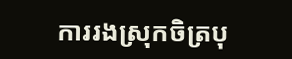ការរងស្រុកចិត្របុ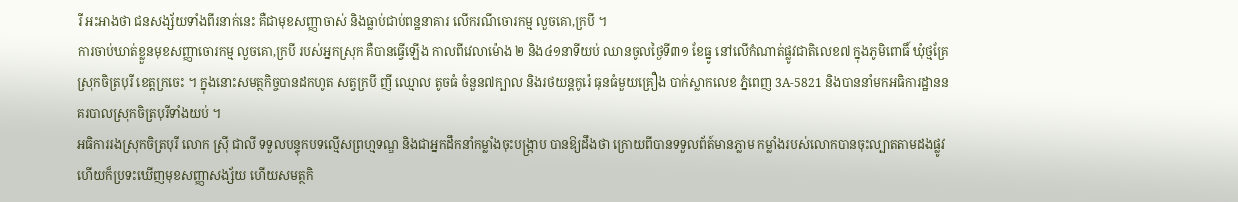រី អះអាងថា ជនសង្ស័យទាំងពីរនាក់នេះ គឺជាមុខសញ្ញាចាស់ និងធ្លាប់ជាប់ពន្ឋនាគារ លើករណីចោរកម្ម លួចគោ,ក្របី ។
ការចាប់ឃាត់ខ្លួនមុខសញ្ញាចោរកម្ម លួចគោ,ក្របី របស់អ្នកស្រុក គឺបានធ្វើឡើង កាលពីវេលាម៉ោង ២ និង៤១នាទីយប់ ឈានចូលថ្ងៃទី៣១ ខែធ្នូ នៅលើកំណាត់ផ្លូវជាតិលេខ៧ ក្នុងភូមិពោធិ៍ ឃុំថ្មគ្រែ ស្រុកចិត្របុរី ខេត្តក្រចេះ ។ ក្នុងនោះសមត្ថកិច្ចបានដកហូត សត្វក្របី ញី ឈ្មោល តូចធំ ចំនួន៧ក្បាល និងរថយន្តកូរ៉េ ធុនធំមួយគ្រឿង បាក់ស្លាកលេខ ភ្នំពេញ 3A-5821 និងបាននាំមកអធិការដ្ឋាននគរបាលស្រុកចិត្របុរីទាំងយប់ ។
អធិការរងស្រុកចិត្របុរី លោក ស្រ៊ី ជាលី ទទួលបន្ទុកបទល្មើសព្រហ្មទណ្ឌ និងជាអ្នកដឹកនាំកម្លាំងចុះបង្ក្រាប បានឱ្យដឹងថា ក្រោយពីបានទទួលព័ត៍មានភ្លាម កម្លាំងរបស់លោកបានចុះល្បាតតាមដងផ្លូវ ហើយក៏ប្រទះឃើញមុខសញ្ញាសង្ស័យ ហើយសមត្ថកិ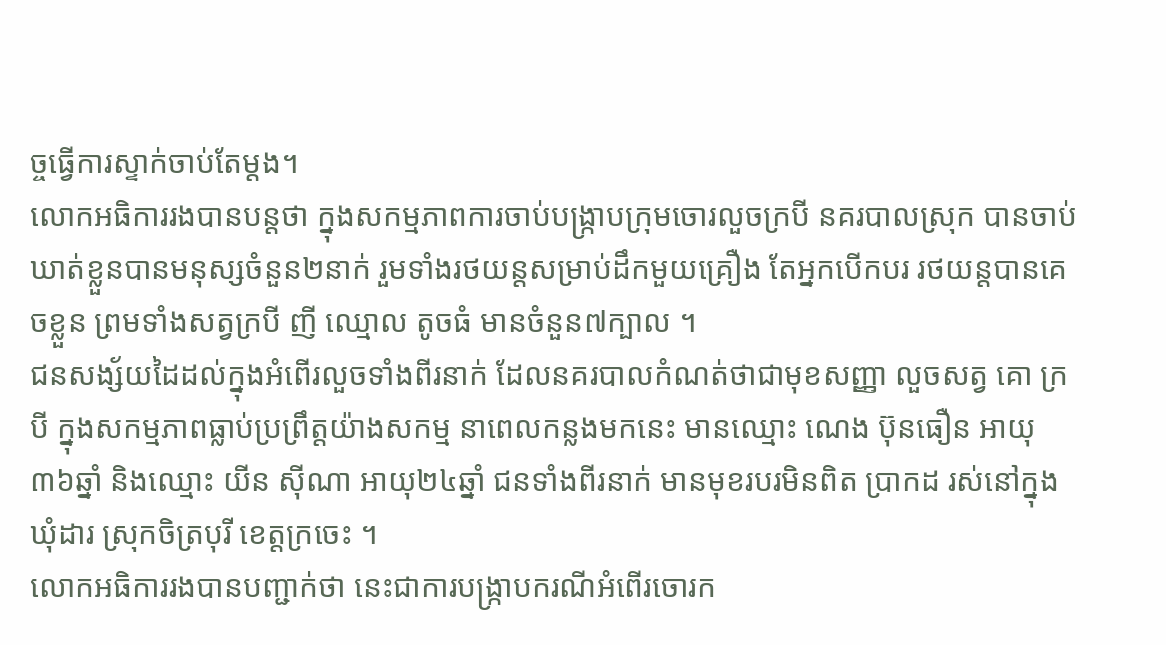ច្ចធ្វើការស្ទាក់ចាប់តែម្តង។
លោកអធិការរងបានបន្តថា ក្នុងសកម្មភាពការចាប់បង្ក្រាបក្រុមចោរលួចក្របី នគរបាលស្រុក បានចាប់ ឃាត់ខ្លួនបានមនុស្សចំនួន២នាក់ រួមទាំងរថយន្តសម្រាប់ដឹកមួយគ្រឿង តែអ្នកបើកបរ រថយន្តបានគេចខ្លួន ព្រមទាំងសត្វក្របី ញី ឈ្មោល តូចធំ មានចំនួន៧ក្បាល ។
ជនសង្ស័យដៃដល់ក្នុងអំពើរលួចទាំងពីរនាក់ ដែលនគរបាលកំណត់ថាជាមុខសញ្ញា លួចសត្វ គោ ក្របី ក្នុងសកម្មភាពធ្លាប់ប្រព្រឹត្តយ៉ាងសកម្ម នាពេលកន្លងមកនេះ មានឈ្មោះ ណេង ប៊ុនធឿន អាយុ៣៦ឆ្នាំ និងឈ្មោះ យីន ស៊ីណា អាយុ២៤ឆ្នាំ ជនទាំងពីរនាក់ មានមុខរបរមិនពិត ប្រាកដ រស់នៅក្នុងឃុំដារ ស្រុកចិត្របុរី ខេត្តក្រចេះ ។
លោកអធិការរងបានបញ្ជាក់ថា នេះជាការបង្ក្រាបករណីអំពើរចោរក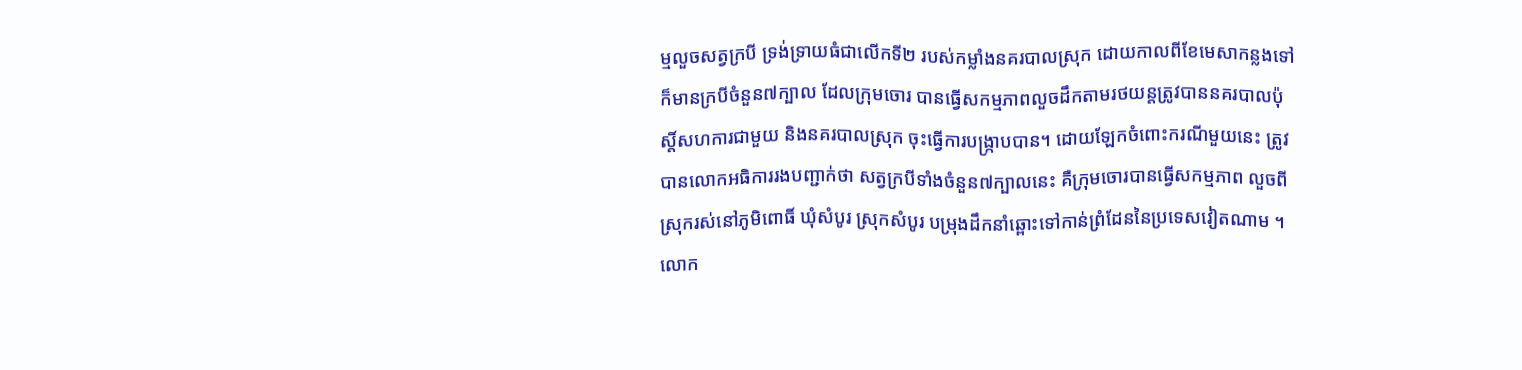ម្មលួចសត្វក្របី ទ្រង់ទ្រាយធំជាលើកទី២ របស់កម្លាំងនគរបាលស្រុក ដោយកាលពីខែមេសាកន្លងទៅក៏មានក្របីចំនួន៧ក្បាល ដែលក្រុមចោរ បានធ្វើសកម្មភាពលួចដឹកតាមរថយន្តត្រូវបាននគរបាលប៉ុស្តិ៍សហការជាមួយ និងនគរបាលស្រុក ចុះធ្វើការបង្ក្រាបបាន។ ដោយឡែកចំពោះករណីមួយនេះ ត្រូវបានលោកអធិការរងបញ្ជាក់ថា សត្វក្របីទាំងចំនួន៧ក្បាលនេះ គឺក្រុមចោរបានធ្វើសកម្មភាព លួចពីស្រុករស់នៅភូមិពោធិ៍ ឃុំសំបូរ ស្រុកសំបូរ បម្រុងដឹកនាំឆ្ពោះទៅកាន់ព្រំដែននៃប្រទេសវៀតណាម ។
លោក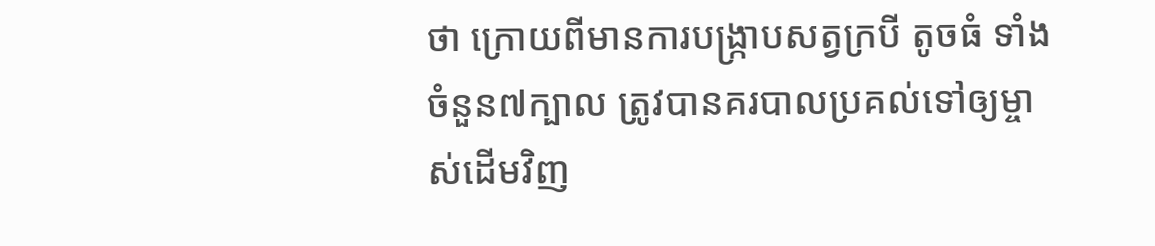ថា ក្រោយពីមានការបង្ក្រាបសត្វក្របី តូចធំ ទាំងចំនួន៧ក្បាល ត្រូវបានគរបាលប្រគល់ទៅឲ្យម្ចាស់ដើមវិញ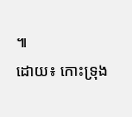៕
ដោយ៖ កោះទ្រុង